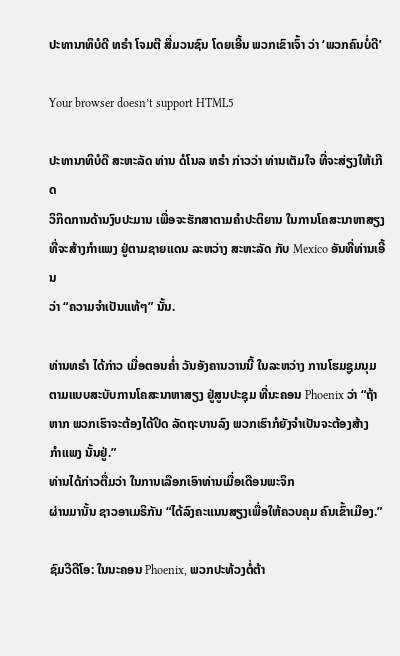ປະທານາທິບໍດີ ທຣຳ ໂຈມຕີ ສື່ມວນຊົນ ໂດຍເອີ້ນ ພວກເຂົາເຈົ້າ ວ່າ ‘ພວກຄົນບໍ່ດີ’

Your browser doesn’t support HTML5

ປະທານາທິບໍດີ ສະຫະລັດ ທ່ານ ດໍໂນລ ທຣຳ ກ່າວວ່າ ທ່ານເຕັມໃຈ ທີ່ຈະສ່ຽງໃຫ້ເກີດ
ວິກິດການດ້ານງົບປະມານ ເພື່ອຈະຮັກສາຕາມຄຳປະຕິຍານ ໃນການໂຄສະນາຫາສຽງ
ທີ່ຈະສ້າງກຳແພງ ຢູ່ຕາມຊາຍແດນ ລະຫວ່າງ ສະຫະລັດ ກັບ Mexico ອັນທີ່ທ່ານເອີ້ນ
ວ່າ “ຄວາມຈຳເປັນແທ້ໆ” ນັ້ນ.

ທ່ານທຣຳ ໄດ້ກ່າວ ເມື່ອຕອນຄ່ຳ ວັນອັງຄານວານນີ້ ໃນລະຫວ່າງ ການໂຮມຊູມນຸມ
ຕາມແບບສະບັບການໂຄສະນາຫາສຽງ ຢູ່ສູນປະຊຸມ ທີ່ນະຄອນ Phoenix ວ່າ “ຖ້າ
ຫາກ ພວກເຮົາຈະຕ້ອງໄດ້ປິດ ລັດຖະບານລົງ ພວກເຮົາກໍຍັງຈຳເປັນຈະຕ້ອງສ້າງ
ກຳແພງ ນັ້ນຢູ່.”
ທ່ານໄດ້ກ່າວຕື່ມວ່າ ໃນການເລືອກເອົາທ່ານເມື່ອເດືອນພະຈິກ
ຜ່ານມານັ້ນ ຊາວອາເມຣິກັນ “ໄດ້ລົງຄະແນນສຽງເພື່ອໃຫ້ຄວບຄຸມ ຄົນເຂົ້າເມືອງ.”

ຊົມວີດີໂອ: ໃນນະຄອນ Phoenix, ພວກປະທ້ວງຕໍ່ຕ້າ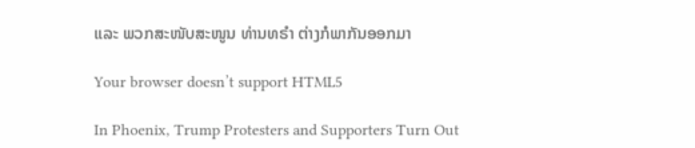ແລະ ພວກສະໜັບສະໜູນ ທ່ານທຣຳ ຕ່າງກໍພາກັນອອກມາ

Your browser doesn’t support HTML5

In Phoenix, Trump Protesters and Supporters Turn Out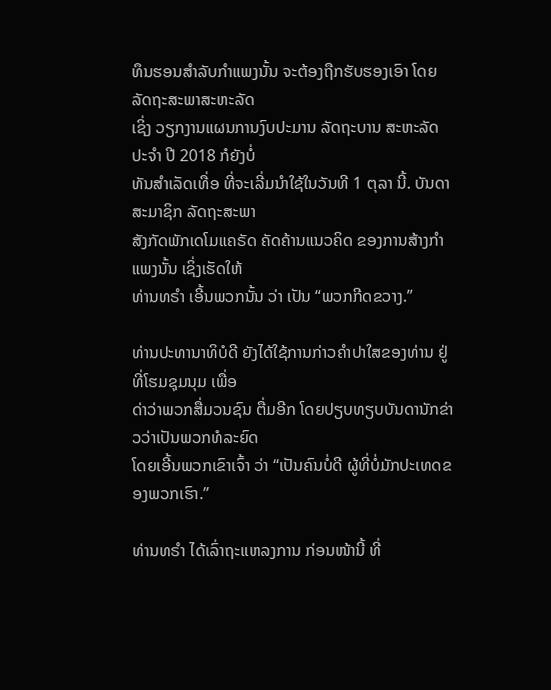ທຶນຮອນສຳລັບກຳແພງນັ້ນ ຈະຕ້ອງຖືກຮັບຮອງເອົາ ໂດຍລັດຖະສະພາສະຫະລັດ
ເຊິ່ງ ວຽກງານແຜນການງົບປະມານ ລັດຖະບານ ສະຫະລັດ ປະຈຳ ປີ 2018 ກໍຍັງບໍ່
ທັນສຳເລັດເທື່ອ ທີ່ຈະເລີ່ມນຳໃຊ້ໃນວັນທີ 1 ຕຸລາ ນີ້. ບັນດາສະມາຊິກ ລັດຖະສະພາ
ສັງກັດພັກເດໂມແຄຣັດ ຄັດຄ້ານແນວຄິດ ຂອງການສ້າງກຳແພງນັ້ນ ເຊິ່ງເຮັດໃຫ້
ທ່ານທຣຳ ເອີ້ນພວກນັ້ນ ວ່າ ເປັນ “ພວກກີດຂວາງ.”

ທ່ານປະທານາທິບໍດີ ຍັງໄດ້ໃຊ້ການກ່າວຄຳປາໃສຂອງທ່ານ ຢູ່ທີ່ໂຮມຊຸມນຸມ ເພື່ອ
ດ່າວ່າພວກສື່ມວນຊົນ ຕື່ມອີກ ໂດຍປຽບທຽບບັນດານັກຂ່າວວ່າເປັນພວກທໍລະຍົດ
ໂດຍເອີ້ນພວກເຂົາເຈົ້າ ວ່າ “ເປັນຄົນບໍ່ດີ ຜູ້ທີ່ບໍ່ມັກປະເທດຂອງພວກເຮົາ.”

ທ່ານທຣຳ ໄດ້ເລົ່າຖະແຫລງການ ກ່ອນໜ້ານີ້ ທີ່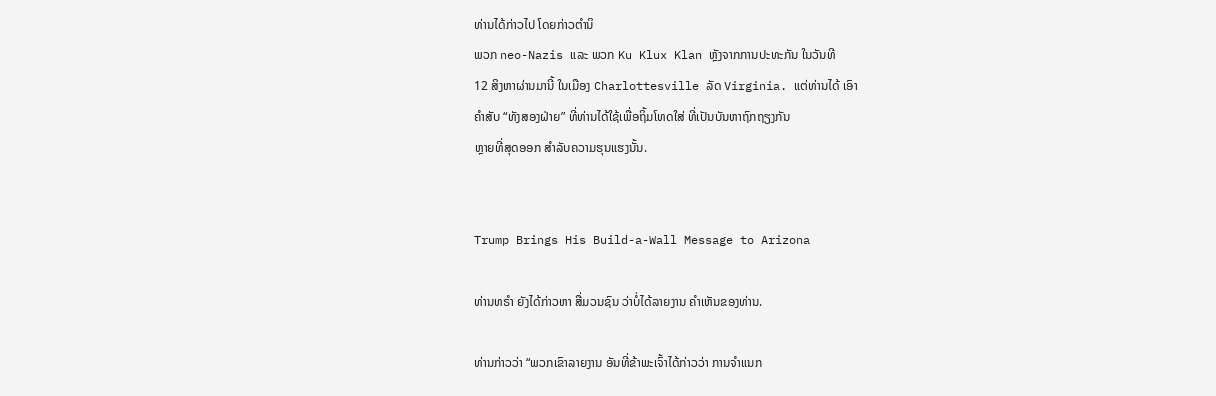ທ່ານໄດ້ກ່າວໄປ ໂດຍກ່າວຕຳນິ
ພວກ neo-Nazis ແລະ ພວກ Ku Klux Klan ຫຼັງຈາກການປະທະກັນ ໃນວັນທີ
12 ສິງຫາຜ່ານມານີ້ ໃນເມືອງ Charlottesville ລັດ Virginia. ແຕ່ທ່ານໄດ້ ເອົາ
ຄຳສັບ “ທັງສອງຝ່າຍ” ທີ່ທ່ານໄດ້ໃຊ້ເພື່ອຖິ້ມໂທດໃສ່ ທີ່ເປັນບັນຫາຖົກຖຽງກັນ
ຫຼາຍທີ່ສຸດອອກ ສຳລັບຄວາມຮຸນແຮງນັ້ນ.


Trump Brings His Build-a-Wall Message to Arizona

ທ່ານທຣຳ ຍັງໄດ້ກ່າວຫາ ສື່ມວນຊົນ ວ່າບໍ່ໄດ້ລາຍງານ ຄຳເຫັນຂອງທ່ານ.

ທ່ານກ່າວວ່າ “ພວກເຂົາລາຍງານ ອັນທີ່ຂ້າພະເຈົ້າໄດ້ກ່າວວ່າ ການຈຳແນກ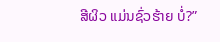ສີຜິວ ແມ່ນຊົ່ວຮ້າຍ ບໍ່?”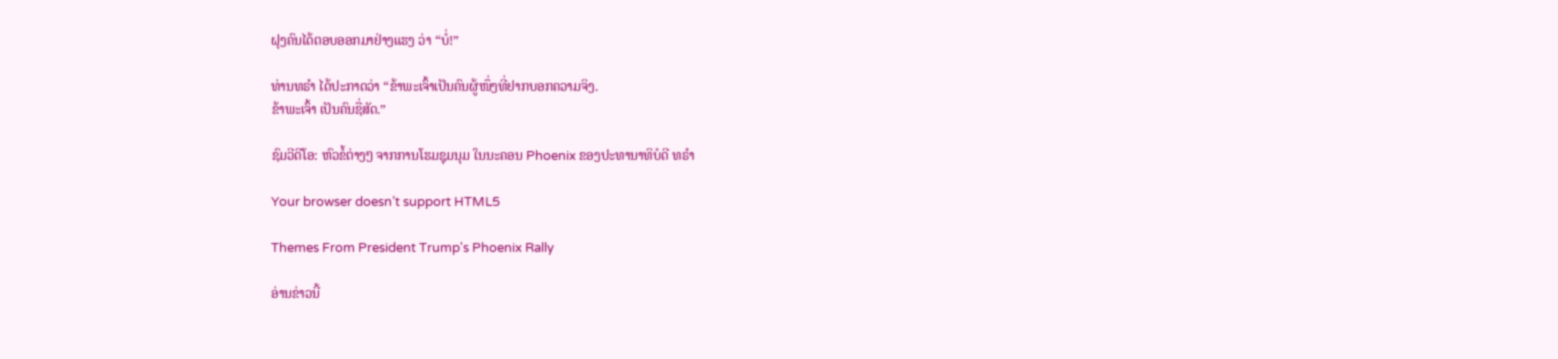ຝຸງຄົນໄດ້ຕອບອອກມາຢ່າງແຮງ ວ່າ “ບໍ່!”

ທ່ານທຣຳ ໄດ້ປະກາດວ່າ “ຂ້າພະເຈົ້າເປັນຄົນຜູ້ໜຶ່ງທີ່ຢາກບອກຄວາມຈິງ.
ຂ້າພະເຈົ້າ ເປັນຄົນຊື່ສັດ.”

ຊົມວີດີໂອ: ຫົວຂໍ້ຕ່າງໆ ຈາກການໂຮມຊຸມນຸມ ໃນນະຄອນ Phoenix ຂອງປະທານາທິບໍດີ ທຣຳ

Your browser doesn’t support HTML5

Themes From President Trump's Phoenix Rally

ອ່ານຂ່າວນີ້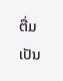ຕື່ມ ເປັນ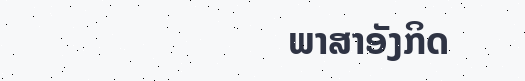ພາສາອັງກິດ